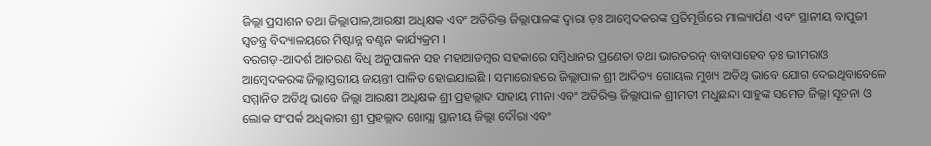ଜିଲ୍ଲା ପ୍ରସାଶନ ତଥା ଜିଲ୍ଲାପାଳ,ଆରକ୍ଷୀ ଅଧିକ୍ଷକ ଏବଂ ଅତିରିକ୍ତ ଜିଲ୍ଲାପାଳଙ୍କ ଦ୍ୱାରା ଡ଼ଃ ଆମ୍ବେଦକରଙ୍କ ପ୍ରତିମୂର୍ତ୍ତିରେ ମାଲ୍ୟାର୍ପଣ ଏବଂ ସ୍ଥାନୀୟ ବାପୁଜୀ ସ୍ୱତନ୍ତ୍ର ବିଦ୍ୟାଳୟରେ ମିଷ୍ଟାନ୍ନ ବଣ୍ଟନ କାର୍ଯ୍ୟକ୍ରମ ।
ବରଗଡ଼-ଆଦର୍ଶ ଆଚରଣ ବିଧି ଅନୁପାଳନ ସହ ମହାଆଡମ୍ବର ସହକାରେ ସମ୍ବିଧାନର ପ୍ରଣେତା ତଥା ଭାରତରତ୍ନ ବାବାସାହେବ ଡ଼ଃ ଭୀମରାଓ ଆମ୍ବେଦକରଙ୍କ ଜିଲ୍ଳାସ୍ତରୀୟ ଜୟନ୍ତୀ ପାଳିତ ହୋଇଯାଇଛି । ସମାରୋହରେ ଜିଲ୍ଲାପାଳ ଶ୍ରୀ ଆଦିତ୍ୟ ଗୋୟଲ ମୁଖ୍ୟ ଅତିଥି ଭାବେ ଯୋଗ ଦେଇଥିବାବେଳେ ସମ୍ମାନିତ ଅତିଥି ଭାବେ ଜିଲ୍ଲା ଆରକ୍ଷୀ ଅଧିକ୍ଷକ ଶ୍ରୀ ପ୍ରହଲ୍ଲାଦ ସାହାୟ ମୀନା ଏବଂ ଅତିରିକ୍ତ ଜିଲ୍ଲାପାଳ ଶ୍ରୀମତୀ ମଧୁଛନ୍ଦା ସାହୁଙ୍କ ସମେତ ଜିଲ୍ଲା ସୂଚନା ଓ ଲୋକ ସଂପର୍କ ଅଧିକାରୀ ଶ୍ରୀ ପ୍ରହଲ୍ଲାଦ ଖୋସ୍ଲା ସ୍ଥାନୀୟ ଜିଲ୍ଲା ଦୌରା ଏବଂ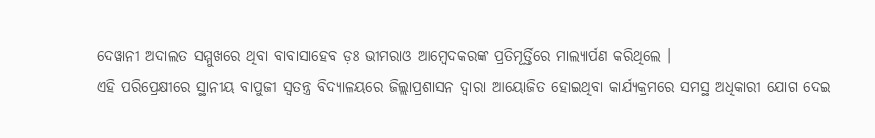ଦେୱାନୀ ଅଦାଲତ ସମ୍ମୁଖରେ ଥିବା ବାବାସାହେବ ଡ଼ଃ ଭୀମରାଓ ଆମ୍ବେଦକରଙ୍କ ପ୍ରତିମୂର୍ତ୍ତିରେ ମାଲ୍ୟାର୍ପଣ କରିଥିଲେ ।
ଏହି ପରିପ୍ରେକ୍ଷୀରେ ସ୍ଥାନୀୟ ବାପୁଜୀ ସ୍ୱତନ୍ତ୍ର ବିଦ୍ୟାଳୟରେ ଜିଲ୍ଲାପ୍ରଶାସନ ଦ୍ୱାରା ଆୟୋଜିତ ହୋଇଥିବା କାର୍ଯ୍ୟକ୍ରମରେ ସମସ୍ଥ ଅଧିକାରୀ ଯୋଗ ଦେଇ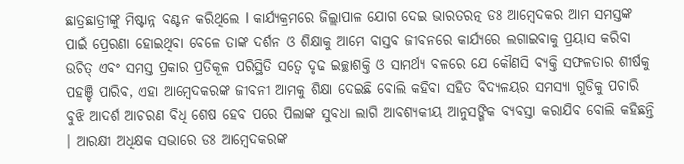ଛାତ୍ରଛାତ୍ରୀଙ୍କୁ ମିଷ୍ଟାନ୍ନ ବଣ୍ଟନ କରିଥିଲେ I କାର୍ଯ୍ୟକ୍ରମରେ ଜିଲ୍ଲାପାଳ ଯୋଗ ଦେଇ ଭାରତରତ୍ନ ଡଃ ଆମ୍ବେଦକର ଆମ ସମସ୍ତଙ୍କ ପାଇଁ ପ୍ରେରଣା ହୋଇଥିବା ବେଳେ ତାଙ୍କ ଦର୍ଶନ ଓ ଶିକ୍ଷାକୁ ଆମେ ବାସ୍ତବ ଜୀବନରେ କାର୍ଯ୍ୟରେ ଲଗାଇବାକୁ ପ୍ରୟାସ କରିବା ଉଚିତ୍ ଏବଂ ସମସ୍ତ ପ୍ରକାର ପ୍ରତିକୂଳ ପରିସ୍ଥିତି ସତ୍ୱେ ଦୃଢ ଇଚ୍ଛାଶକ୍ତି ଓ ସାମର୍ଥ୍ୟ ବଳରେ ଯେ କୌଣସି ବ୍ୟକ୍ତି ସଫଳତାର ଶୀର୍ଷକୁ ପହଞ୍ଚି ପାରିବ, ଏହା ଆମ୍ବେଦକରଙ୍କ ଜୀବନୀ ଆମକୁ ଶିକ୍ଷା ଦେଇଛି ବୋଲି କହିବା ସହିତ ବିଦ୍ୟଳୟର ସମସ୍ୟା ଗୁଡିକୁ ପଚାରି ବୁଝି ଆଦର୍ଶ ଆଚରଣ ବିଧି ଶେଷ ହେବ ପରେ ପିଲାଙ୍କ ସୁବଧା ଲାଗି ଆବଶ୍ୟକୀୟ ଆନୁସଙ୍ଗିକ ବ୍ୟବସ୍ତା କରାଯିବ ବୋଲି କହିଛନ୍ତି । ଆରକ୍ଷୀ ଅଧିକ୍ଷକ ସଭାରେ ଡଃ ଆମ୍ବେଦକରଙ୍କ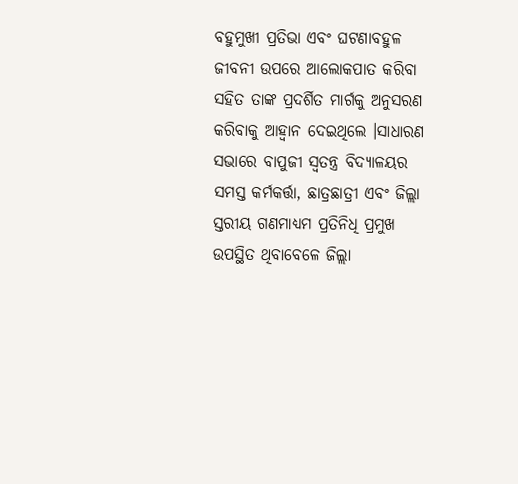ବହୁମୁଖୀ ପ୍ରତିଭା ଏବଂ ଘଟଣାବହୁଳ ଜୀବନୀ ଉପରେ ଆଲୋକପାତ କରିବା ସହିତ ତାଙ୍କ ପ୍ରଦର୍ଶିତ ମାର୍ଗକୁ ଅନୁସରଣ କରିବାକୁ ଆହ୍ୱାନ ଦେଇଥିଲେ ।ସାଧାରଣ ସଭାରେ ବାପୁଜୀ ସ୍ୱତନ୍ତ୍ର ବିଦ୍ୟାଳୟର ସମସ୍ତ କର୍ମକର୍ତ୍ତା, ଛାତ୍ରଛାତ୍ରୀ ଏବଂ ଜିଲ୍ଲା ସ୍ତରୀୟ ଗଣମାଧ୍ୟମ ପ୍ରତିନିଧି ପ୍ରମୁଖ ଉପସ୍ଥିତ ଥିବାବେଳେ ଜିଲ୍ଲା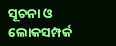ସୂଚନା ଓ ଲୋକସମ୍ପର୍କ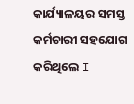କାର୍ଯ୍ୟାଳୟର ସମସ୍ତ କର୍ମଚାରୀ ସହଯୋଗ କରିଥିଲେ I